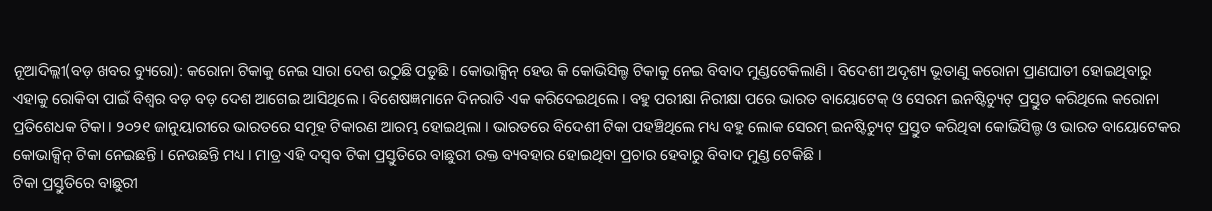ନୂଆଦିଲ୍ଲୀ(ବଡ଼ ଖବର ବ୍ୟୁରୋ): କରୋନା ଟିକାକୁ ନେଇ ସାରା ଦେଶ ଉଠୁଛି ପଡୁଛି । କୋଭାକ୍ସିନ୍ ହେଉ କି କୋଭିସିଲ୍ଡ ଟିକାକୁ ନେଇ ବିବାଦ ମୁଣ୍ଡଟେକିଲାଣି । ବିଦେଶୀ ଅଦୃଶ୍ୟ ଭୂତାଣୁ କରୋନା ପ୍ରାଣଘାତୀ ହୋଇଥିବାରୁ ଏହାକୁ ରୋକିବା ପାଇଁ ବିଶ୍ୱର ବଡ଼ ବଡ଼ ଦେଶ ଆଗେଇ ଆସିଥିଲେ । ବିଶେଷଜ୍ଞମାନେ ଦିନରାତି ଏକ କରିଦେଇଥିଲେ । ବହୁ ପରୀକ୍ଷା ନିରୀକ୍ଷା ପରେ ଭାରତ ବାୟୋଟେକ୍ ଓ ସେରମ ଇନଷ୍ଟିଚ୍ୟୁଟ୍ ପ୍ରସ୍ତୁତ କରିଥିଲେ କରୋନା ପ୍ରତିଶେଧକ ଟିକା । ୨୦୨୧ ଜାନୁୟାରୀରେ ଭାରତରେ ସମୂହ ଟିକାରଣ ଆରମ୍ଭ ହୋଇଥିଲା । ଭାରତରେ ବିଦେଶୀ ଟିକା ପହଞ୍ଚିଥିଲେ ମଧ୍ୟ ବହୁ ଲୋକ ସେରମ୍ ଇନଷ୍ଟିଚ୍ୟୁଟ୍ ପ୍ରସ୍ତୁତ କରିଥିବା କୋଭିସିଲ୍ଡ ଓ ଭାରତ ବାୟୋଟେକର କୋଭାକ୍ସିନ୍ ଟିକା ନେଇଛନ୍ତି । ନେଉଛନ୍ତି ମଧ୍ୟ । ମାତ୍ର ଏହି ଦସ୍ୱବ ଟିକା ପ୍ରସ୍ତୁତିରେ ବାଛୁରୀ ରକ୍ତ ବ୍ୟବହାର ହୋଇଥିବା ପ୍ରଚାର ହେବାରୁ ବିବାଦ ମୁଣ୍ଡ ଟେକିଛି ।
ଟିକା ପ୍ରସ୍ତୁତିରେ ବାଛୁରୀ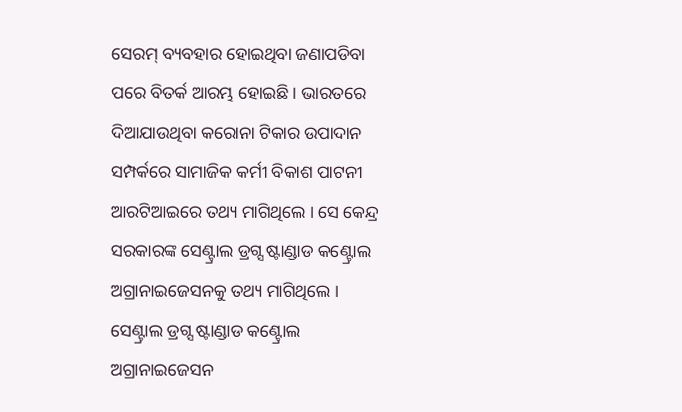ସେରମ୍ ବ୍ୟବହାର ହୋଇଥିବା ଜଣାପଡିବା ପରେ ବିତର୍କ ଆରମ୍ଭ ହୋଇଛି । ଭାରତରେ ଦିଆଯାଉଥିବା କରୋନା ଟିକାର ଉପାଦାନ ସମ୍ପର୍କରେ ସାମାଜିକ କର୍ମୀ ବିକାଶ ପାଟନୀ ଆରଟିଆଇରେ ତଥ୍ୟ ମାଗିଥିଲେ । ସେ କେନ୍ଦ୍ର ସରକାରଙ୍କ ସେଣ୍ଟ୍ରାଲ ଡ୍ରଗ୍ସ ଷ୍ଟାଣ୍ଡାଡ କଣ୍ଟ୍ରୋଲ ଅଗ୍ରାନାଇଜେସନକୁ ତଥ୍ୟ ମାଗିଥିଲେ । ସେଣ୍ଟ୍ରାଲ ଡ୍ରଗ୍ସ ଷ୍ଟାଣ୍ଡାଡ କଣ୍ଟ୍ରୋଲ ଅଗ୍ରାନାଇଜେସନ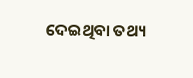ଦେଇଥିବା ତଥ୍ୟ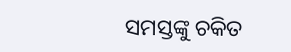ସମସ୍ତଙ୍କୁ ଚକିତ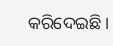କରିଦେଇଛି ।